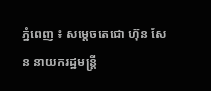ភ្នំពេញ ៖ សម្ដេចតេជោ ហ៊ុន សែន នាយករដ្ឋមន្ដ្រី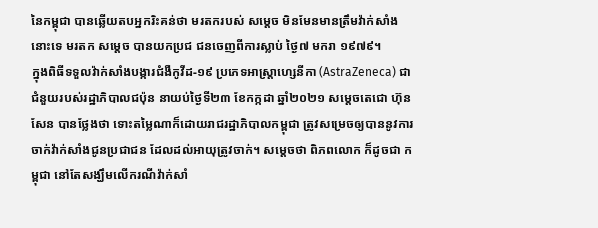នៃកម្ពុជា បានឆ្លើយតបអ្នករិះគន់ថា មរតករបស់ សម្ដេច មិនមែនមានត្រឹមវ៉ាក់សាំងនោះទេ មរតក សម្ដេច បានយកប្រជ ជនចេញពីការស្លាប់ ថ្ងៃ៧ មករា ១៩៧៩។
ក្នុងពិធីទទួលវ៉ាក់សាំងបង្ការជំងឺកូវីដ-១៩ ប្រភេទអាស្ត្រាហ្សេនីកា (AstraZeneca) ជាជំនួយរបស់រដ្ឋាភិបាលជប៉ុន នាយប់ថ្ងៃទី២៣ ខែកក្កដា ឆ្នាំ២០២១ សម្ដេចតេជោ ហ៊ុន សែន បានថ្លែងថា ទោះតម្លៃណាក៏ដោយរាជរដ្ឋាភិបាលកម្ពុជា ត្រូវសម្រេចឲ្យបាននូវការចាក់វ៉ាក់សាំងជូនប្រជាជន ដែលដល់អាយុត្រូវចាក់។ សម្ដេចថា ពិភពលោក ក៏ដូចជា កម្ពុជា នៅតែសង្ឃឹមលើករណីវ៉ាក់សាំ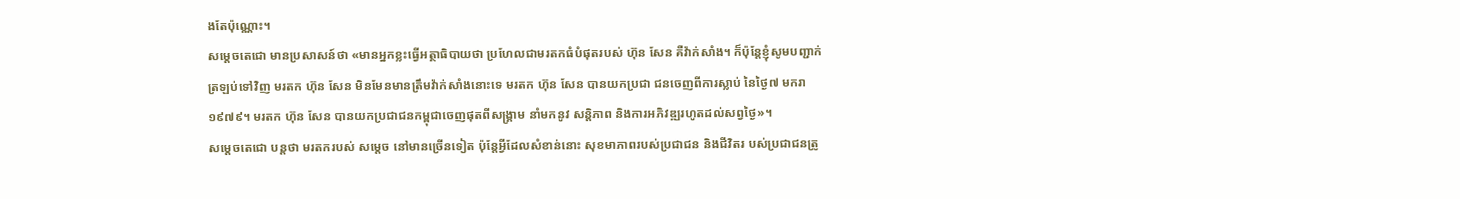ងតែប៉ុណ្ណោះ។
សម្ដេចតេជោ មានប្រសាសន៍ថា «មានអ្នកខ្លះធ្វើអត្ថាធិបាយថា ប្រហែលជាមរតកធំបំផុតរបស់ ហ៊ុន សែន គឺវ៉ាក់សាំង។ ក៏ប៉ុន្ដែខ្ញុំសូមបញ្ជាក់ ត្រឡប់ទៅវិញ មរតក ហ៊ុន សែន មិនមែនមានត្រឹមវ៉ាក់សាំងនោះទេ មរតក ហ៊ុន សែន បានយកប្រជា ជនចេញពីការស្លាប់ នៃថ្ងៃ៧ មករា ១៩៧៩។ មរតក ហ៊ុន សែន បានយកប្រជាជនកម្ពុជាចេញផុតពីសង្គ្រាម នាំមកនូវ សន្ដិភាព និងការអភិវឌ្ឍរហូតដល់សព្វថ្ងៃ»។
សម្ដេចតេជោ បន្ដថា មរតករបស់ សម្ដេច នៅមានច្រើនទៀត ប៉ុន្ដែអ្វីដែលសំខាន់នោះ សុខមាភាពរបស់ប្រជាជន និងជីវិតរ បស់ប្រជាជនត្រូ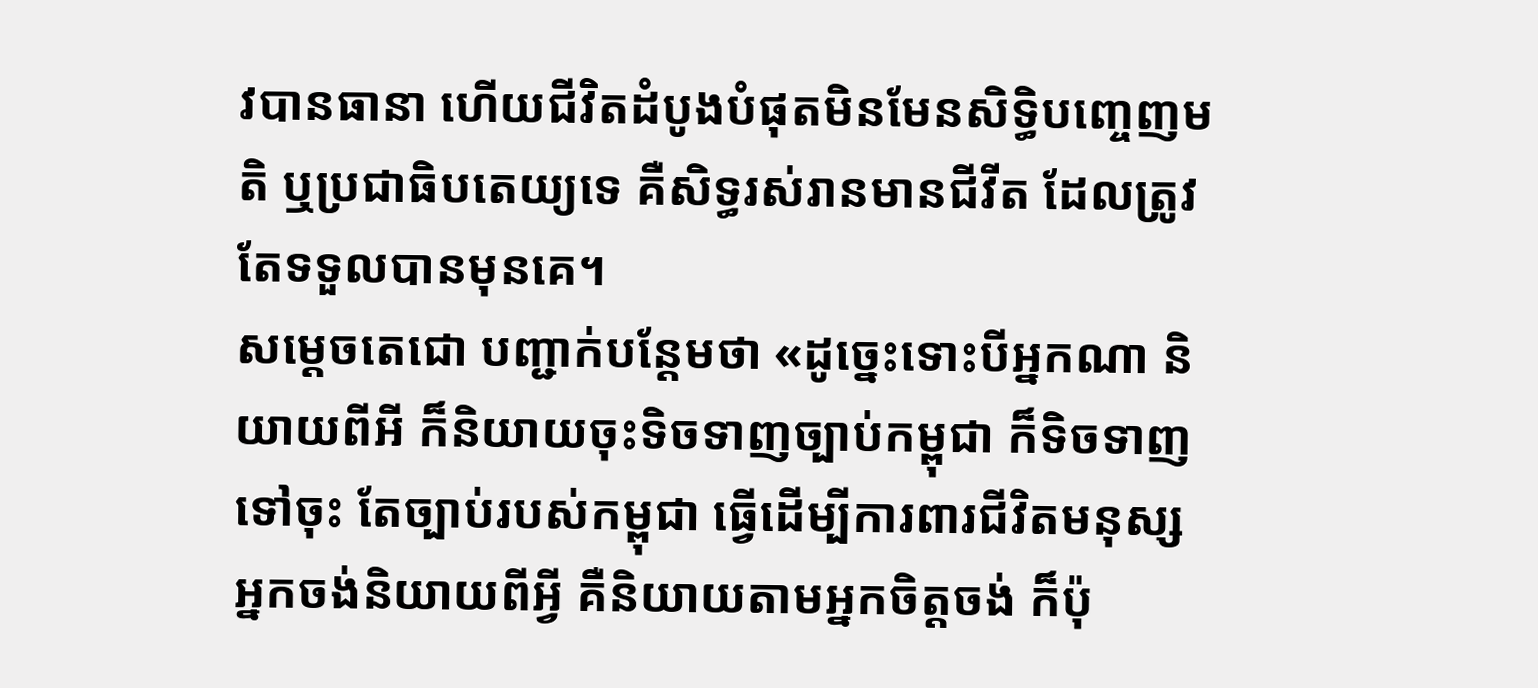វបានធានា ហើយជីវិតដំបូងបំផុតមិនមែនសិទ្ធិបញ្ចេញមតិ ឬប្រជាធិបតេយ្យទេ គឺសិទ្ធរស់រានមានជីវីត ដែលត្រូវតែទទួលបានមុនគេ។
សម្ដេចតេជោ បញ្ជាក់បន្ដែមថា «ដូច្នេះទោះបីអ្នកណា និយាយពីអី ក៏និយាយចុះទិចទាញច្បាប់កម្ពុជា ក៏ទិចទាញទៅចុះ តែច្បាប់របស់កម្ពុជា ធ្វើដើម្បីការពារជីវិតមនុស្ស អ្នកចង់និយាយពីអ្វី គឺនិយាយតាមអ្នកចិត្តចង់ ក៏ប៉ុ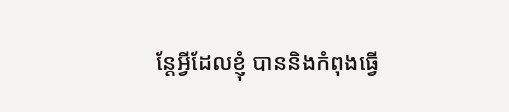ន្ដែអ្វីដែលខ្ញុំ បាននិងកំពុងធ្វើ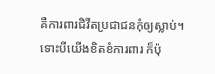គឺការពារជិវីតប្រជាជនកុំឲ្យស្លាប់។ ទោះបីយើងខិតខំការពារ ក៏ប៉ុ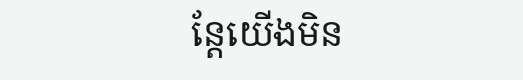ន្ដែយើងមិន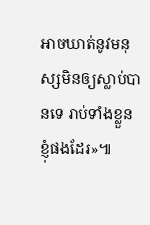អាចឃាត់នូវមនុស្សមិនឲ្យស្លាប់បានទេ រាប់ទាំងខ្លួនខ្ញុំផងដែរ»៕